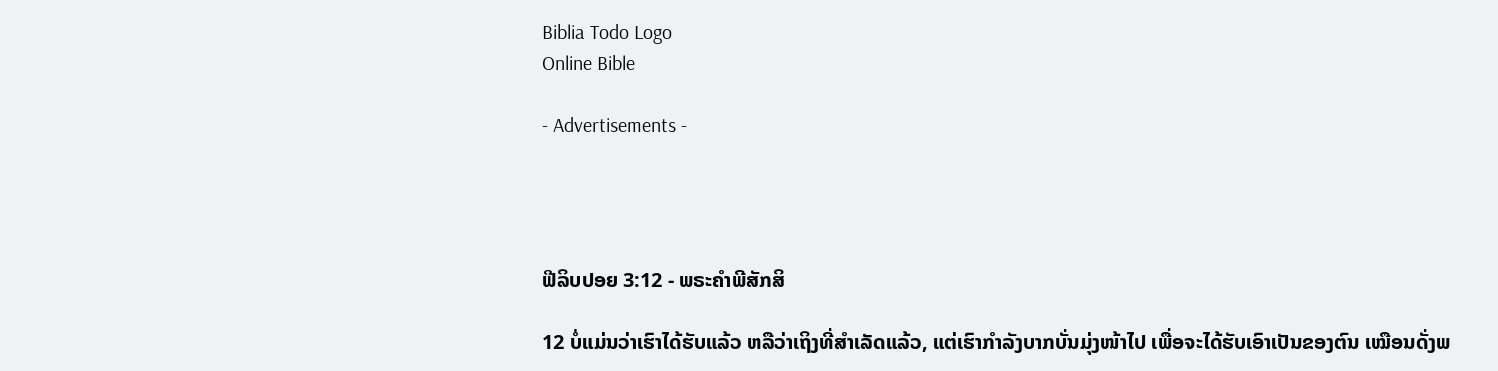Biblia Todo Logo
Online Bible

- Advertisements -




ຟີລິບປອຍ 3:12 - ພຣະຄຳພີສັກສິ

12 ບໍ່ແມ່ນວ່າເຮົາໄດ້ຮັບແລ້ວ ຫລືວ່າເຖິງທີ່ສຳເລັດແລ້ວ, ແຕ່ເຮົາກຳລັງບາກບັ່ນມຸ່ງໜ້າໄປ ເພື່ອຈະໄດ້ຮັບເອົາເປັນຂອງຕົນ ເໝືອນດັ່ງພ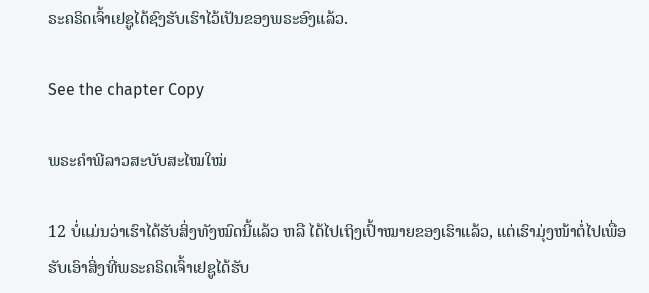ຣະຄຣິດເຈົ້າເຢຊູໄດ້ຊົງຮັບເຮົາໄວ້ເປັນຂອງພຣະອົງແລ້ວ.

See the chapter Copy

ພຣະຄຳພີລາວສະບັບສະໄໝໃໝ່

12 ບໍ່ແມ່ນວ່າເຮົາໄດ້ຮັບສິ່ງທັງໝົດນີ້ແລ້ວ ຫລື ໄດ້ໄປເຖິງເປົ້າໝາຍຂອງເຮົາແລ້ວ, ແຕ່ເຮົາມຸ່ງໜ້າຕໍ່ໄປເພື່ອຮັບເອົາສິ່ງທີ່ພຣະຄຣິດເຈົ້າເຢຊູໄດ້ຮັບ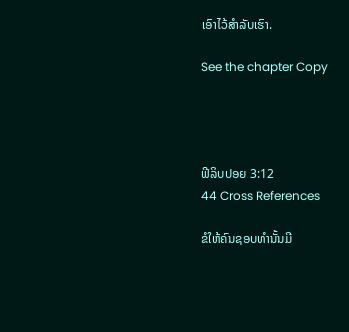ເອົາໄວ້ສຳລັບເຮົາ.

See the chapter Copy




ຟີລິບປອຍ 3:12
44 Cross References

ຂໍໃຫ້ຄົນຊອບທຳນັ້ນມີ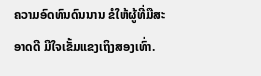ຄວາມອົດທົນດົນນານ ຂໍໃຫ້ຜູ້ທີ່ມືສະອາດດີ ມີໃຈເຂັ້ມແຂງເຖິງສອງເທົ່າ.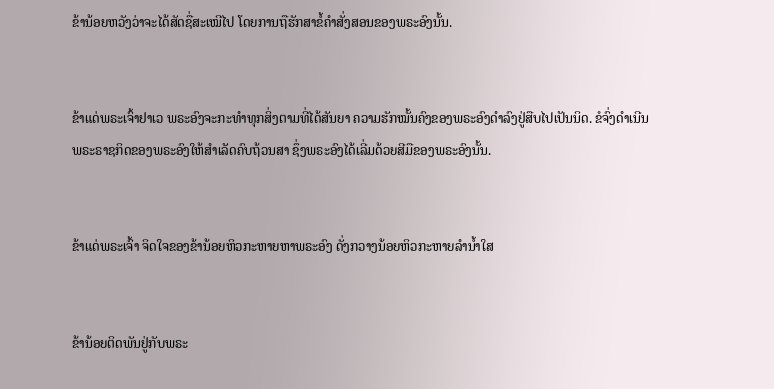ຂ້ານ້ອຍຫວັງວ່າຈະໄດ້ສັດຊື່ສະເໝີໄປ ໂດຍການຖືຮັກສາຂໍ້ຄຳສັ່ງສອນຂອງພຣະອົງນັ້ນ.


ຂ້າແດ່ພຣະເຈົ້າຢາເວ ພຣະອົງຈະກະທຳທຸກສິ່ງຕາມທີ່ໄດ້ສັນຍາ ຄວາມຮັກໝັ້ນຄົງຂອງພຣະອົງດຳລົງຢູ່ສືບໄປເປັນນິດ. ຂໍຈົ່ງດຳເນີນພຣະຣາຊກິດຂອງພຣະອົງໃຫ້ສຳເລັດຄົບຖ້ວນສາ ຊຶ່ງພຣະອົງໄດ້ເລີ່ມດ້ວຍສີມືຂອງພຣະອົງນັ້ນ.


ຂ້າແດ່ພຣະເຈົ້າ ຈິດໃຈຂອງຂ້ານ້ອຍຫິວກະຫາຍຫາພຣະອົງ ດັ່ງກວາງນ້ອຍຫິວກະຫາຍລຳນໍ້າໃສ


ຂ້ານ້ອຍຕິດພັນຢູ່ກັບພຣະ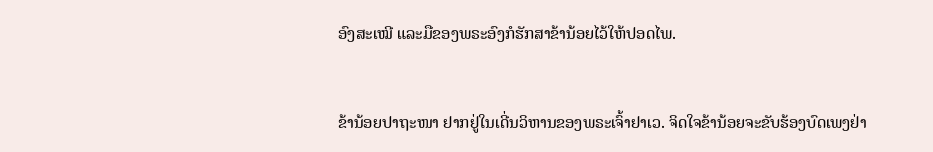ອົງສະເໝີ ແລະມືຂອງພຣະອົງກໍຮັກສາຂ້ານ້ອຍໄວ້ໃຫ້ປອດໄພ.


ຂ້ານ້ອຍປາຖະໜາ ຢາກຢູ່ໃນເດີ່ນວິຫານຂອງພຣະເຈົ້າຢາເວ. ຈິດໃຈຂ້ານ້ອຍຈະຂັບຮ້ອງບົດເພງຢ່າ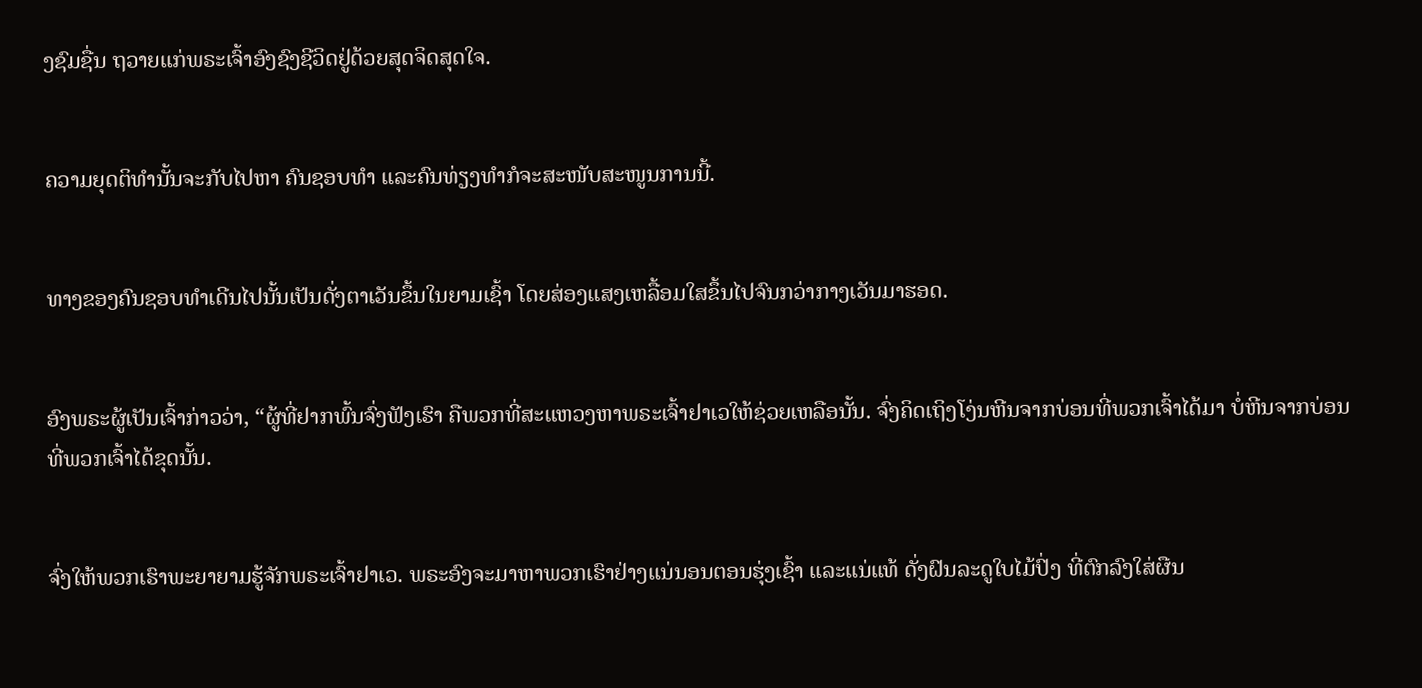ງຊົມຊື່ນ ຖວາຍແກ່ພຣະເຈົ້າອົງຊົງຊີວິດຢູ່ດ້ວຍສຸດຈິດສຸດໃຈ.


ຄວາມຍຸດຕິທຳນັ້ນຈະກັບໄປຫາ ຄົນຊອບທຳ ແລະຄົນທ່ຽງທຳກໍຈະສະໜັບສະໜູນການນີ້.


ທາງຂອງຄົນຊອບທຳເດີນໄປນັ້ນເປັນດັ່ງຕາເວັນຂຶ້ນໃນຍາມເຊົ້າ ໂດຍສ່ອງແສງເຫລື້ອມໃສຂຶ້ນໄປຈົນກວ່າກາງເວັນມາຮອດ.


ອົງພຣະຜູ້ເປັນເຈົ້າກ່າວວ່າ, “ຜູ້ທີ່ຢາກພົ້ນຈົ່ງຟັງເຮົາ ຄືພວກທີ່ສະແຫວງຫາພຣະເຈົ້າຢາເວໃຫ້ຊ່ວຍເຫລືອນັ້ນ. ຈົ່ງຄິດເຖິງໂງ່ນຫີນຈາກບ່ອນທີ່ພວກເຈົ້າໄດ້ມາ ບໍ່ຫີນຈາກບ່ອນທີ່ພວກເຈົ້າໄດ້ຂຸດນັ້ນ.


ຈົ່ງໃຫ້ພວກເຮົາພະຍາຍາມຮູ້ຈັກພຣະເຈົ້າຢາເວ. ພຣະອົງຈະມາຫາພວກເຮົາຢ່າງແນ່ນອນຕອນຮຸ່ງເຊົ້າ ແລະແນ່ແທ້ ດັ່ງຝົນລະດູໃບໄມ້ປົ່ງ ທີ່ຕົກລົງໃສ່ຜືນ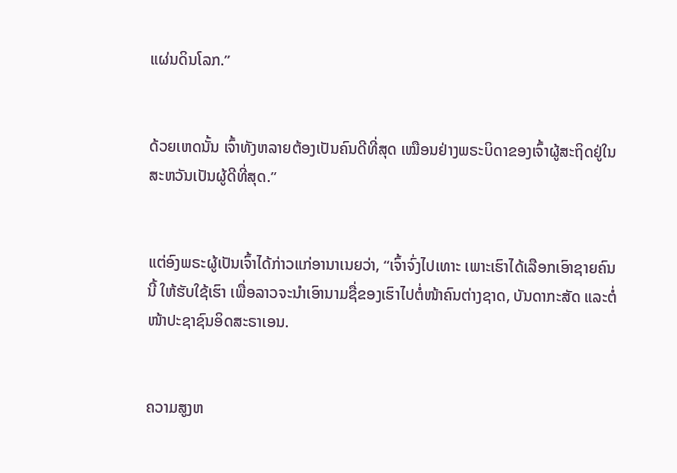ແຜ່ນດິນໂລກ.”


ດ້ວຍເຫດນັ້ນ ເຈົ້າທັງຫລາຍຕ້ອງເປັນຄົນດີທີ່ສຸດ ເໝືອນຢ່າງພຣະບິດາຂອງເຈົ້າຜູ້ສະຖິດຢູ່ໃນສະຫວັນເປັນຜູ້ດີທີ່ສຸດ.”


ແຕ່ອົງພຣະຜູ້ເປັນເຈົ້າໄດ້ກ່າວແກ່ອານາເນຍວ່າ, “ເຈົ້າຈົ່ງໄປເທາະ ເພາະເຮົາໄດ້ເລືອກເອົາຊາຍຄົນນີ້ ໃຫ້ຮັບໃຊ້ເຮົາ ເພື່ອລາວຈະນຳເອົານາມຊື່ຂອງເຮົາໄປຕໍ່ໜ້າຄົນຕ່າງຊາດ, ບັນດາກະສັດ ແລະຕໍ່ໜ້າປະຊາຊົນອິດສະຣາເອນ.


ຄວາມສູງຫ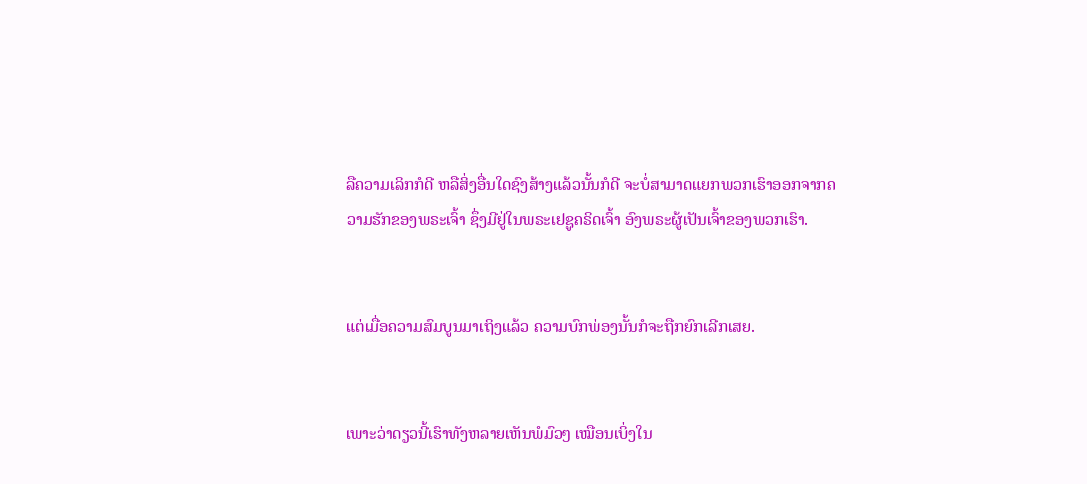ລືຄວາມເລິກກໍດີ ຫລືສິ່ງອື່ນໃດຊົງສ້າງແລ້ວນັ້ນກໍດີ ຈະບໍ່ສາມາດແຍກພວກເຮົາອອກຈາກຄວາມຮັກຂອງພຣະເຈົ້າ ຊຶ່ງມີຢູ່ໃນພຣະເຢຊູຄຣິດເຈົ້າ ອົງພຣະຜູ້ເປັນເຈົ້າຂອງພວກເຮົາ.


ແຕ່ເມື່ອຄວາມສົມບູນມາເຖິງແລ້ວ ຄວາມບົກພ່ອງນັ້ນກໍຈະຖືກຍົກເລີກເສຍ.


ເພາະວ່າດຽວນີ້ເຮົາທັງຫລາຍເຫັນພໍມົວໆ ເໝືອນເບິ່ງໃນ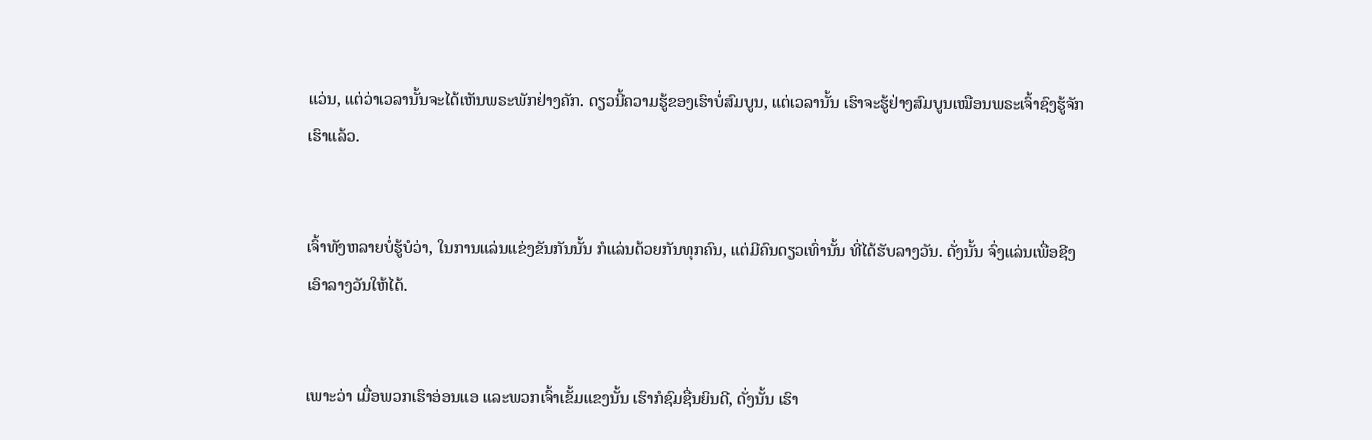ແວ່ນ, ແຕ່ວ່າເວລານັ້ນຈະໄດ້ເຫັນພຣະພັກຢ່າງຄັກ. ດຽວນີ້ຄວາມຮູ້ຂອງເຮົາບໍ່ສົມບູນ, ແຕ່ເວລານັ້ນ ເຮົາຈະຮູ້ຢ່າງສົມບູນເໝືອນພຣະເຈົ້າຊົງຮູ້ຈັກເຮົາແລ້ວ.


ເຈົ້າທັງຫລາຍບໍ່ຮູ້ບໍວ່າ, ໃນການແລ່ນແຂ່ງຂັນກັນນັ້ນ ກໍແລ່ນດ້ວຍກັນທຸກຄົນ, ແຕ່ມີຄົນດຽວເທົ່ານັ້ນ ທີ່ໄດ້ຮັບລາງວັນ. ດັ່ງນັ້ນ ຈົ່ງແລ່ນເພື່ອຊີງເອົາລາງວັນໃຫ້ໄດ້.


ເພາະວ່າ ເມື່ອພວກເຮົາອ່ອນແອ ແລະພວກເຈົ້າເຂັ້ມແຂງນັ້ນ ເຮົາກໍຊົມຊື່ນຍິນດີ, ດັ່ງນັ້ນ ເຮົາ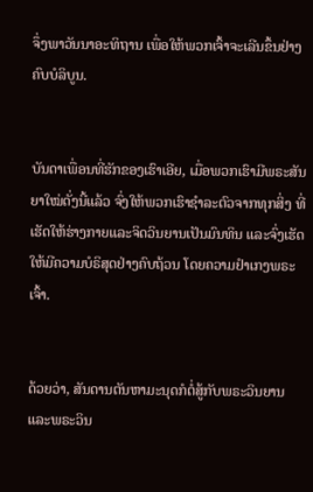ຈຶ່ງພາວັນນາອະທິຖານ ເພື່ອໃຫ້ພວກເຈົ້າຈະເລີນຂຶ້ນຢ່າງຄົບບໍລິບູນ.


ບັນດາເພື່ອນທີ່ຮັກຂອງເຮົາເອີຍ, ເມື່ອພວກເຮົາມີພຣະສັນຍາໃໝ່ດັ່ງນີ້ແລ້ວ ຈົ່ງໃຫ້ພວກເຮົາຊຳລະຕົວຈາກທຸກສິ່ງ ທີ່ເຮັດໃຫ້ຮ່າງກາຍແລະຈິດວິນຍານເປັນມົນທິນ ແລະຈົ່ງເຮັດໃຫ້ມີຄວາມບໍຣິສຸດຢ່າງຄົບຖ້ວນ ໂດຍຄວາມຢຳເກງພຣະເຈົ້າ.


ດ້ວຍວ່າ, ສັນດານຕັນຫາມະນຸດກໍຕໍ່ສູ້ກັບພຣະວິນຍານ ແລະພຣະວິນ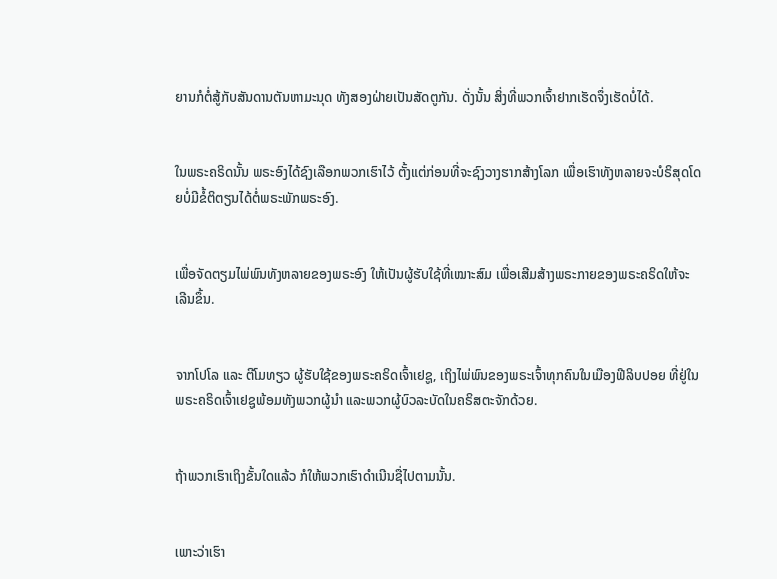ຍານກໍຕໍ່ສູ້ກັບສັນດານຕັນຫາມະນຸດ ທັງສອງຝ່າຍເປັນສັດຕູກັນ. ດັ່ງນັ້ນ ສິ່ງທີ່ພວກເຈົ້າຢາກເຮັດຈຶ່ງເຮັດບໍ່ໄດ້.


ໃນພຣະຄຣິດນັ້ນ ພຣະອົງໄດ້ຊົງເລືອກພວກເຮົາໄວ້ ຕັ້ງແຕ່ກ່ອນທີ່ຈະຊົງວາງຮາກສ້າງໂລກ ເພື່ອເຮົາທັງຫລາຍຈະບໍຣິສຸດໂດຍບໍ່ມີຂໍ້ຕິຕຽນໄດ້ຕໍ່ພຣະພັກພຣະອົງ.


ເພື່ອຈັດຕຽມໄພ່ພົນທັງຫລາຍຂອງພຣະອົງ ໃຫ້ເປັນຜູ້ຮັບໃຊ້ທີ່ເໝາະສົມ ເພື່ອເສີມສ້າງພຣະກາຍຂອງພຣະຄຣິດໃຫ້ຈະເລີນຂຶ້ນ.


ຈາກໂປໂລ ແລະ ຕີໂມທຽວ ຜູ້ຮັບໃຊ້ຂອງພຣະຄຣິດເຈົ້າເຢຊູ, ເຖິງໄພ່ພົນຂອງພຣະເຈົ້າທຸກຄົນໃນເມືອງຟີລິບປອຍ ທີ່ຢູ່ໃນພຣະຄຣິດເຈົ້າເຢຊູພ້ອມທັງພວກຜູ້ນຳ ແລະພວກຜູ້ບົວລະບັດໃນຄຣິສຕະຈັກດ້ວຍ.


ຖ້າພວກເຮົາເຖິງຂັ້ນໃດແລ້ວ ກໍໃຫ້ພວກເຮົາດຳເນີນຊື່ໄປຕາມນັ້ນ.


ເພາະວ່າເຮົາ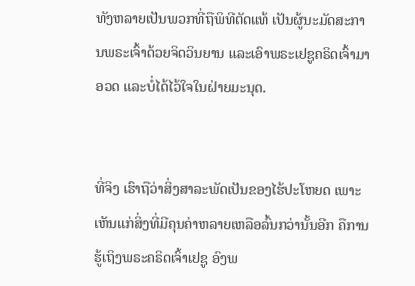ທັງຫລາຍເປັນພວກທີ່ຖືພິທີຕັດແທ້ ເປັນຜູ້ນະມັດສະການພຣະເຈົ້າດ້ວຍຈິດວິນຍານ ແລະເອົາພຣະເຢຊູຄຣິດເຈົ້າມາອວດ ແລະບໍ່ໄດ້ໄວ້ໃຈໃນຝ່າຍມະນຸດ.


ທີ່ຈິງ ເຮົາຖືວ່າສິ່ງສາລະພັດເປັນຂອງໄຮ້ປະໂຫຍດ ເພາະເຫັນແກ່ສິ່ງທີ່ມີຄຸນຄ່າຫລາຍເຫລືອລົ້ນກວ່ານັ້ນອີກ ຄືການຮູ້ເຖິງພຣະຄຣິດເຈົ້າເຢຊູ ອົງພ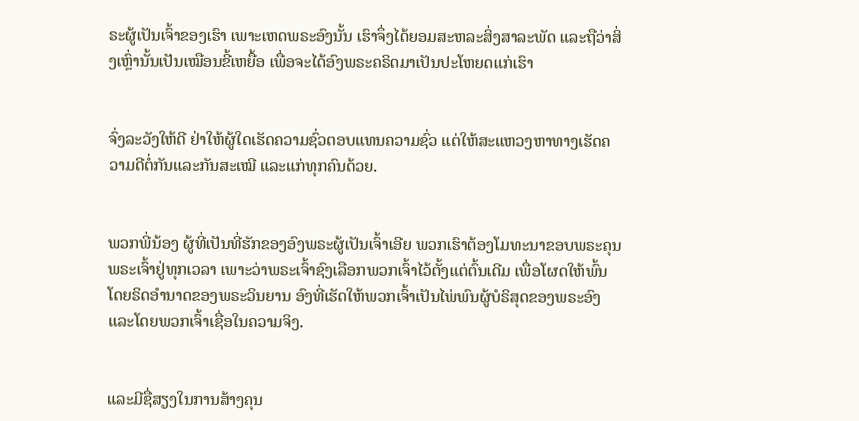ຣະຜູ້ເປັນເຈົ້າຂອງເຮົາ ເພາະເຫດພຣະອົງນັ້ນ ເຮົາຈຶ່ງໄດ້ຍອມສະຫລະສິ່ງສາລະພັດ ແລະຖືວ່າສິ່ງເຫຼົ່ານັ້ນເປັນເໝືອນຂີ້ເຫຍື້ອ ເພື່ອຈະໄດ້ອົງພຣະຄຣິດມາເປັນປະໂຫຍດແກ່ເຮົາ


ຈົ່ງລະວັງໃຫ້ດີ ຢ່າໃຫ້ຜູ້ໃດເຮັດຄວາມຊົ່ວຕອບແທນຄວາມຊົ່ວ ແຕ່ໃຫ້ສະແຫວງຫາທາງເຮັດຄວາມດີຕໍ່ກັນແລະກັນສະເໝີ ແລະແກ່ທຸກຄົນດ້ວຍ.


ພວກພີ່ນ້ອງ ຜູ້ທີ່ເປັນທີ່ຮັກຂອງອົງພຣະຜູ້ເປັນເຈົ້າເອີຍ ພວກເຮົາຕ້ອງໂມທະນາຂອບພຣະຄຸນພຣະເຈົ້າຢູ່ທຸກເວລາ ເພາະວ່າພຣະເຈົ້າຊົງເລືອກພວກເຈົ້າໄວ້ຕັ້ງແຕ່ຕົ້ນເດີມ ເພື່ອໂຜດໃຫ້ພົ້ນໂດຍຣິດອຳນາດຂອງພຣະວິນຍານ ອົງທີ່ເຮັດໃຫ້ພວກເຈົ້າເປັນໄພ່ພົນຜູ້ບໍຣິສຸດຂອງພຣະອົງ ແລະໂດຍພວກເຈົ້າເຊື່ອໃນຄວາມຈິງ.


ແລະມີຊື່ສຽງໃນການສ້າງຄຸນ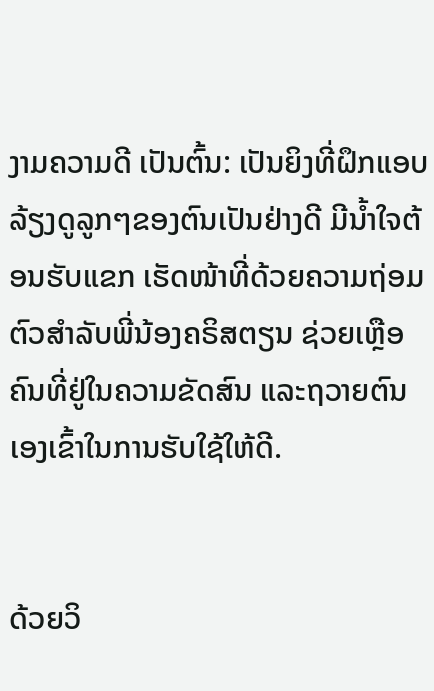ງາມຄວາມດີ ເປັນຕົ້ນ: ເປັນຍິງທີ່ຝຶກແອບລ້ຽງດູລູກໆຂອງຕົນເປັນຢ່າງດີ ມີນໍ້າໃຈຕ້ອນຮັບແຂກ ເຮັດໜ້າທີ່ດ້ວຍຄວາມຖ່ອມຕົວສຳລັບພີ່ນ້ອງຄຣິສຕຽນ ຊ່ວຍເຫຼືອຄົນທີ່ຢູ່ໃນຄວາມຂັດສົນ ແລະຖວາຍຕົນເອງເຂົ້າໃນການຮັບໃຊ້ໃຫ້ດີ.


ດ້ວຍວິ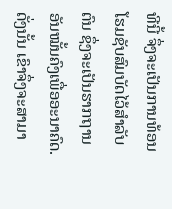ທີນີ້ ຈຶ່ງຈະເປັນການທ້ອນໂຮມຊັບສົມບັດໄວ້ສຳລັບຕົນ ຊຶ່ງຈະເປັນຮາກຖານອັນໝັ້ນຄົງເພື່ອອະນາຄົດ. ດັ່ງນັ້ນ ເຂົາຈຶ່ງຈະສາມາ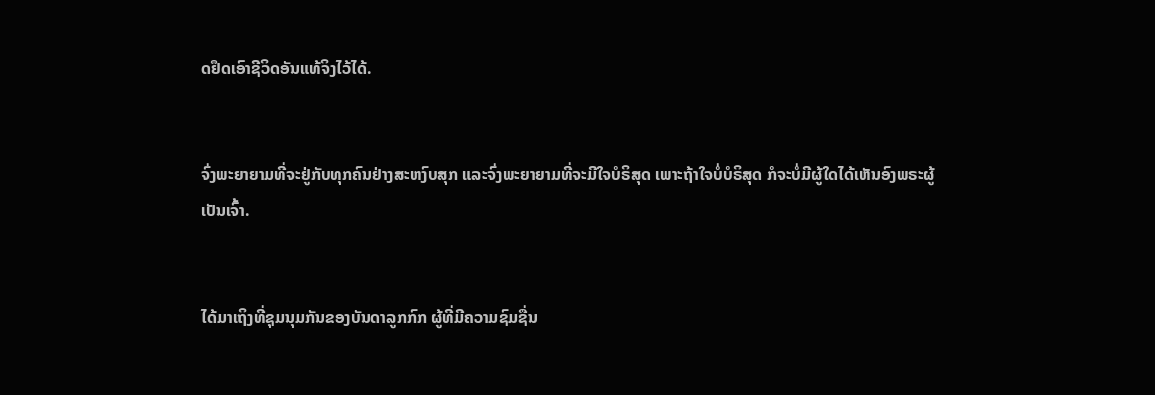ດຢຶດເອົາຊີວິດອັນແທ້ຈິງໄວ້ໄດ້.


ຈົ່ງພະຍາຍາມທີ່ຈະຢູ່ກັບທຸກຄົນຢ່າງສະຫງົບສຸກ ແລະຈົ່ງພະຍາຍາມທີ່ຈະມີໃຈບໍຣິສຸດ ເພາະຖ້າໃຈບໍ່ບໍຣິສຸດ ກໍຈະບໍ່ມີຜູ້ໃດໄດ້ເຫັນອົງພຣະຜູ້ເປັນເຈົ້າ.


ໄດ້ມາເຖິງທີ່ຊຸມນຸມກັນຂອງບັນດາລູກກົກ ຜູ້ທີ່ມີຄວາມຊົມຊື່ນ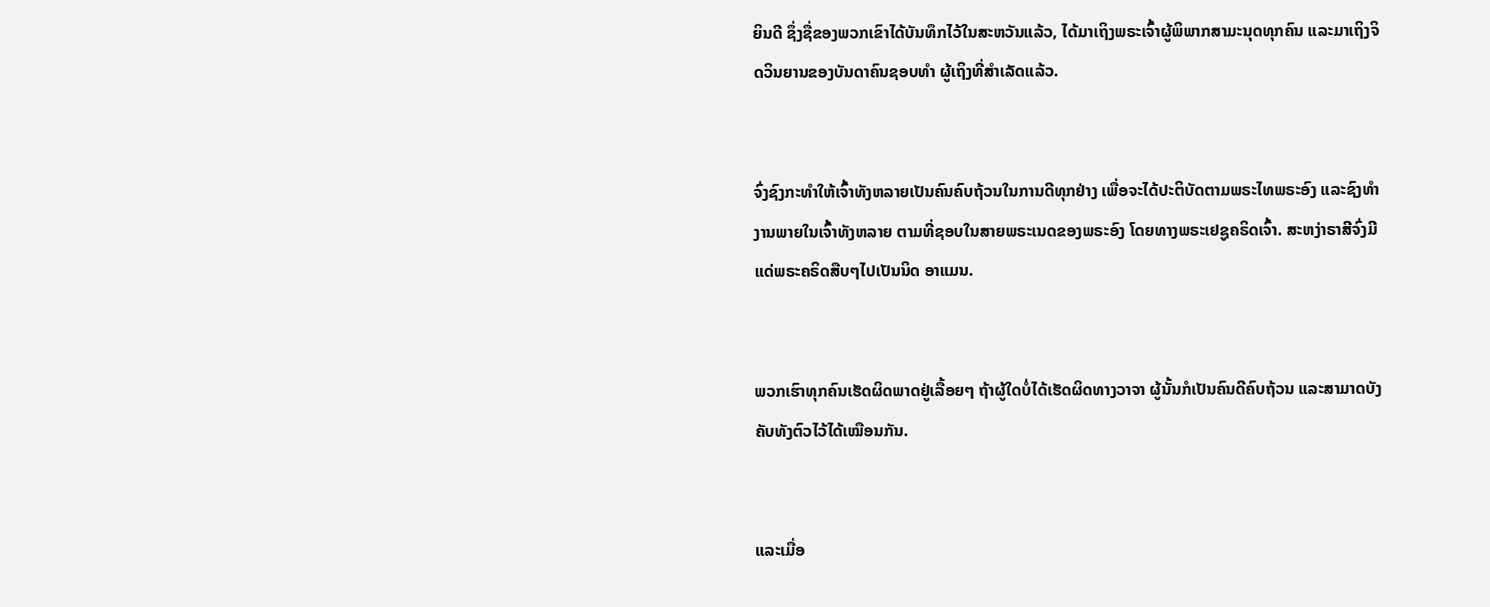ຍິນດີ ຊຶ່ງຊື່ຂອງພວກເຂົາໄດ້ບັນທຶກໄວ້ໃນສະຫວັນແລ້ວ, ໄດ້ມາເຖິງພຣະເຈົ້າຜູ້ພິພາກສາມະນຸດທຸກຄົນ ແລະມາເຖິງຈິດວິນຍານຂອງບັນດາຄົນຊອບທຳ ຜູ້ເຖິງທີ່ສຳເລັດແລ້ວ.


ຈົ່ງຊົງກະທຳໃຫ້ເຈົ້າທັງຫລາຍເປັນຄົນຄົບຖ້ວນໃນການດີທຸກຢ່າງ ເພື່ອຈະໄດ້ປະຕິບັດຕາມພຣະໄທພຣະອົງ ແລະຊົງທຳງານພາຍໃນເຈົ້າທັງຫລາຍ ຕາມທີ່ຊອບໃນສາຍພຣະເນດຂອງພຣະອົງ ໂດຍທາງພຣະເຢຊູຄຣິດເຈົ້າ. ສະຫງ່າຣາສີຈົ່ງມີແດ່ພຣະຄຣິດສືບໆໄປເປັນນິດ ອາແມນ.


ພວກເຮົາທຸກຄົນເຮັດຜິດພາດຢູ່ເລື້ອຍໆ ຖ້າຜູ້ໃດບໍ່ໄດ້ເຮັດຜິດທາງວາຈາ ຜູ້ນັ້ນກໍເປັນຄົນດີຄົບຖ້ວນ ແລະສາມາດບັງຄັບທັງຕົວໄວ້ໄດ້ເໝືອນກັນ.


ແລະເມື່ອ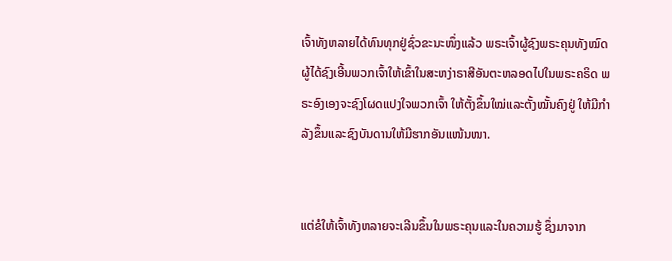ເຈົ້າທັງຫລາຍໄດ້ທົນທຸກຢູ່ຊົ່ວຂະນະໜຶ່ງແລ້ວ ພຣະເຈົ້າຜູ້ຊົງພຣະຄຸນທັງໝົດ ຜູ້ໄດ້ຊົງເອີ້ນພວກເຈົ້າໃຫ້ເຂົ້າໃນສະຫງ່າຣາສີອັນຕະຫລອດໄປໃນພຣະຄຣິດ ພຣະອົງເອງຈະຊົງໂຜດແປງໃຈພວກເຈົ້າ ໃຫ້ຕັ້ງຂຶ້ນໃໝ່ແລະຕັ້ງໝັ້ນຄົງຢູ່ ໃຫ້ມີກຳລັງຂຶ້ນແລະຊົງບັນດານໃຫ້ມີຮາກອັນແໜ້ນໜາ.


ແຕ່ຂໍໃຫ້ເຈົ້າທັງຫລາຍຈະເລີນຂຶ້ນໃນພຣະຄຸນແລະໃນຄວາມຮູ້ ຊຶ່ງມາຈາກ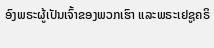ອົງພຣະຜູ້ເປັນເຈົ້າຂອງພວກເຮົາ ແລະພຣະເຢຊູຄຣິ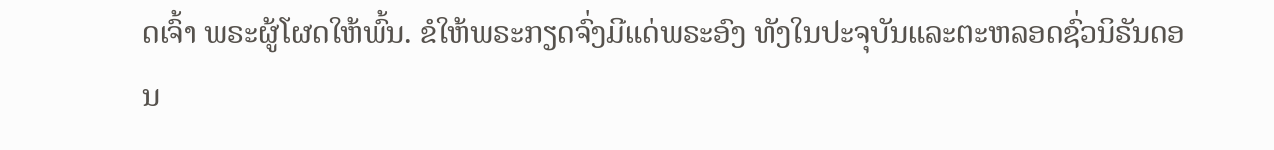ດເຈົ້າ ພຣະຜູ້ໂຜດໃຫ້ພົ້ນ. ຂໍໃຫ້ພຣະກຽດຈົ່ງມີແດ່ພຣະອົງ ທັງໃນປະຈຸບັນແລະຕະຫລອດຊົ່ວນິຣັນດອນ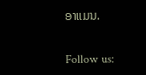ອາແມນ.


Follow us: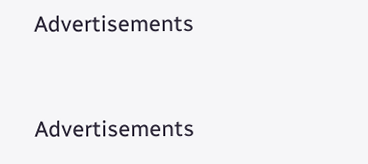Advertisements


Advertisements